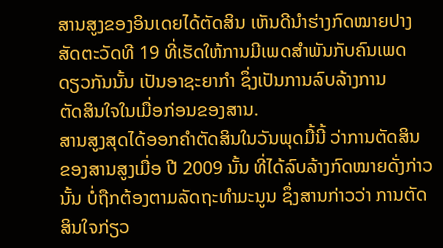ສານສູງຂອງອິນເດຍໄດ້ຕັດສິນ ເຫັນດີນໍາຮ່າງກົດໝາຍປາງ
ສັດຕະວັດທີ 19 ທີ່ເຮັດໃຫ້ການມີເພດສໍາພັນກັບຄົນເພດ
ດຽວກັນນັ້ນ ເປັນອາຊະຍາກໍາ ຊຶ່ງເປັນການລົບລ້າງການ
ຕັດສິນໃຈໃນເມື່ອກ່ອນຂອງສານ.
ສານສູງສຸດໄດ້ອອກຄໍາຕັດສິນໃນວັນພຸດມື້ນີ້ ວ່າການຕັດສິນ
ຂອງສານສູງເມື່ອ ປີ 2009 ນັ້ນ ທີ່ໄດ້ລົບລ້າງກົດໝາຍດັ່ງກ່າວ
ນັ້ນ ບໍ່ຖືກຕ້ອງຕາມລັດຖະທໍາມະນູນ ຊຶ່ງສານກ່າວວ່າ ການຕັດ
ສິນໃຈກ່ຽວ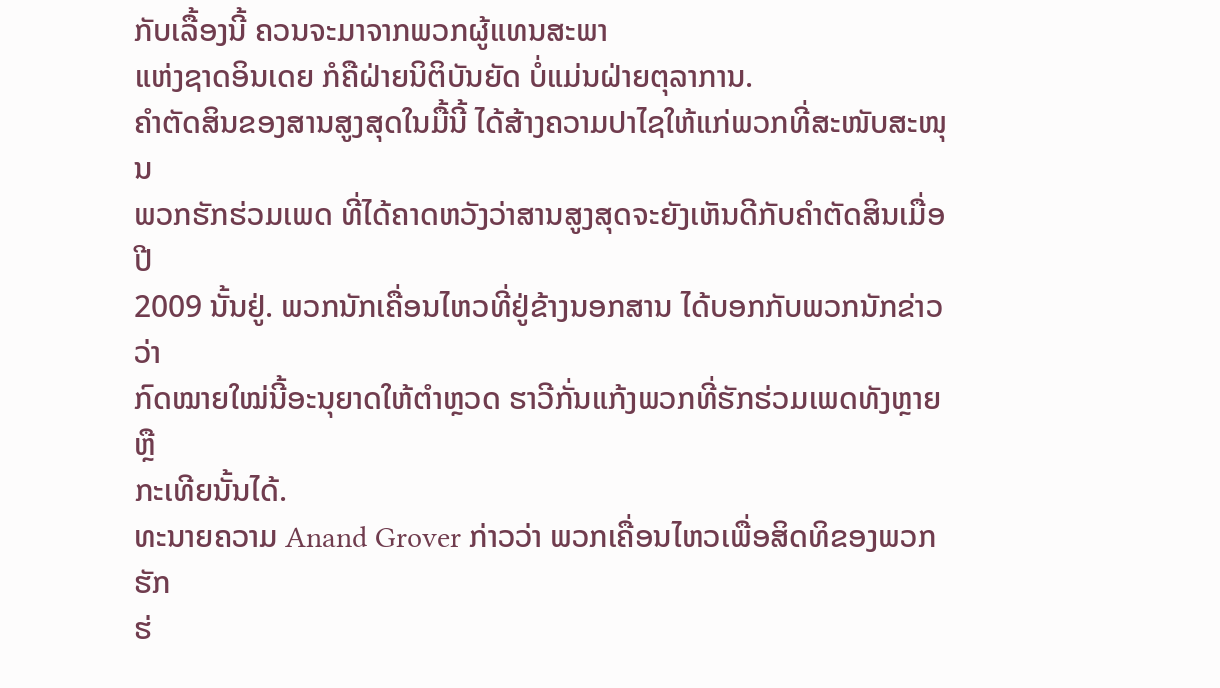ກັບເລື້ອງນີ້ ຄວນຈະມາຈາກພວກຜູ້ແທນສະພາ
ແຫ່ງຊາດອິນເດຍ ກໍຄືຝ່າຍນິຕິບັນຍັດ ບໍ່ແມ່ນຝ່າຍຕຸລາການ.
ຄໍາຕັດສິນຂອງສານສູງສຸດໃນມື້ນີ້ ໄດ້ສ້າງຄວາມປາໄຊໃຫ້ແກ່ພວກທີ່ສະໜັບສະໜຸນ
ພວກຮັກຮ່ວມເພດ ທີ່ໄດ້ຄາດຫວັງວ່າສານສູງສຸດຈະຍັງເຫັນດີກັບຄໍາຕັດສິນເມື່ອປີ
2009 ນັ້ນຢູ່. ພວກນັກເຄື່ອນໄຫວທີ່ຢູ່ຂ້າງນອກສານ ໄດ້ບອກກັບພວກນັກຂ່າວວ່າ
ກົດໝາຍໃໝ່ນີ້ອະນຸຍາດໃຫ້ຕໍາຫຼວດ ຮາວີກັ່ນແກ້ງພວກທີ່ຮັກຮ່ວມເພດທັງຫຼາຍ ຫຼື
ກະເທີຍນັ້ນໄດ້.
ທະນາຍຄວາມ Anand Grover ກ່າວວ່າ ພວກເຄື່ອນໄຫວເພື່ອສິດທິຂອງພວກຮັກ
ຮ່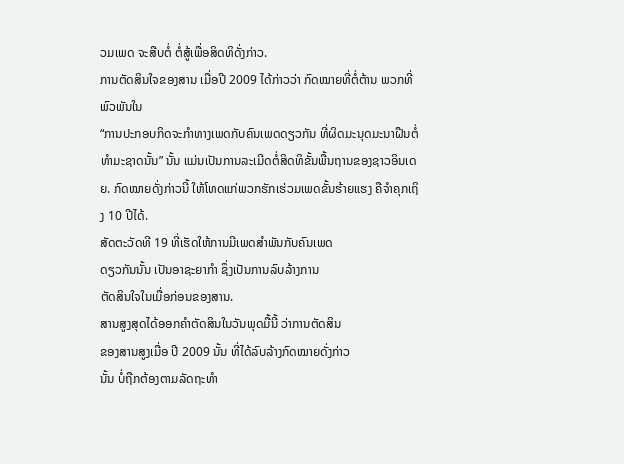ວມເພດ ຈະສືບຕໍ່ ຕໍ່ສູ້ເພື່ອສິດທິດັ່ງກ່າວ.
ການຕັດສິນໃຈຂອງສານ ເມື່ອປີ 2009 ໄດ້ກ່າວວ່າ ກົດໝາຍທີ່ຕໍ່ຕ້ານ ພວກທີ່ພົວພັນໃນ
“ການປະກອບກິດຈະກໍາທາງເພດກັບຄົນເພດດຽວກັນ ທີ່ຜິດມະນຸດມະນາຝືນຕໍ່ ທໍາມະຊາດນັ້ນ” ນັ້ນ ແມ່ນເປັນການລະເມີດຕໍ່ສິດທິຂັ້ນພື້ນຖານຂອງຊາວອິນເດຍ. ກົດໝາຍດັ່ງກ່າວນີ້ ໃຫ້ໂທດແກ່ພວກຮັກເຮ່ວມເພດຂັ້ນຮ້າຍແຮງ ຄືຈໍາຄຸກເຖິງ 10 ປີໄດ້.
ສັດຕະວັດທີ 19 ທີ່ເຮັດໃຫ້ການມີເພດສໍາພັນກັບຄົນເພດ
ດຽວກັນນັ້ນ ເປັນອາຊະຍາກໍາ ຊຶ່ງເປັນການລົບລ້າງການ
ຕັດສິນໃຈໃນເມື່ອກ່ອນຂອງສານ.
ສານສູງສຸດໄດ້ອອກຄໍາຕັດສິນໃນວັນພຸດມື້ນີ້ ວ່າການຕັດສິນ
ຂອງສານສູງເມື່ອ ປີ 2009 ນັ້ນ ທີ່ໄດ້ລົບລ້າງກົດໝາຍດັ່ງກ່າວ
ນັ້ນ ບໍ່ຖືກຕ້ອງຕາມລັດຖະທໍາ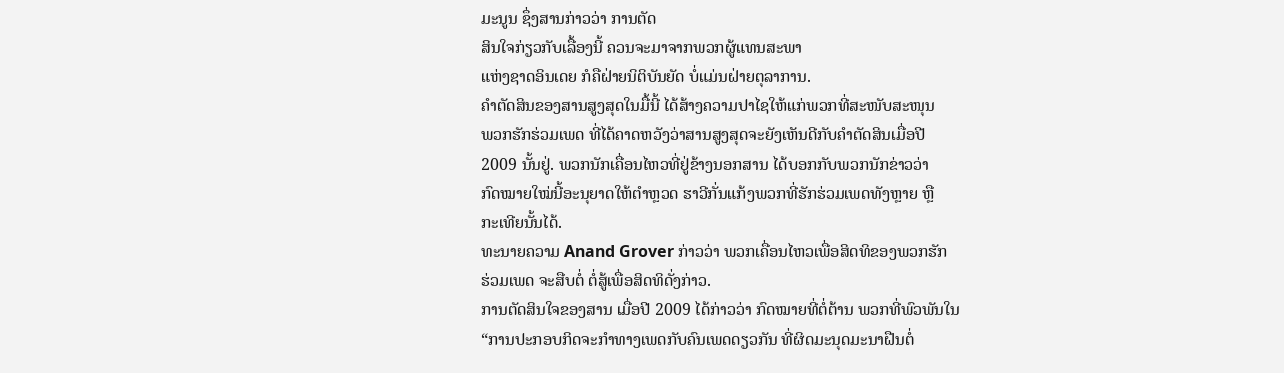ມະນູນ ຊຶ່ງສານກ່າວວ່າ ການຕັດ
ສິນໃຈກ່ຽວກັບເລື້ອງນີ້ ຄວນຈະມາຈາກພວກຜູ້ແທນສະພາ
ແຫ່ງຊາດອິນເດຍ ກໍຄືຝ່າຍນິຕິບັນຍັດ ບໍ່ແມ່ນຝ່າຍຕຸລາການ.
ຄໍາຕັດສິນຂອງສານສູງສຸດໃນມື້ນີ້ ໄດ້ສ້າງຄວາມປາໄຊໃຫ້ແກ່ພວກທີ່ສະໜັບສະໜຸນ
ພວກຮັກຮ່ວມເພດ ທີ່ໄດ້ຄາດຫວັງວ່າສານສູງສຸດຈະຍັງເຫັນດີກັບຄໍາຕັດສິນເມື່ອປີ
2009 ນັ້ນຢູ່. ພວກນັກເຄື່ອນໄຫວທີ່ຢູ່ຂ້າງນອກສານ ໄດ້ບອກກັບພວກນັກຂ່າວວ່າ
ກົດໝາຍໃໝ່ນີ້ອະນຸຍາດໃຫ້ຕໍາຫຼວດ ຮາວີກັ່ນແກ້ງພວກທີ່ຮັກຮ່ວມເພດທັງຫຼາຍ ຫຼື
ກະເທີຍນັ້ນໄດ້.
ທະນາຍຄວາມ Anand Grover ກ່າວວ່າ ພວກເຄື່ອນໄຫວເພື່ອສິດທິຂອງພວກຮັກ
ຮ່ວມເພດ ຈະສືບຕໍ່ ຕໍ່ສູ້ເພື່ອສິດທິດັ່ງກ່າວ.
ການຕັດສິນໃຈຂອງສານ ເມື່ອປີ 2009 ໄດ້ກ່າວວ່າ ກົດໝາຍທີ່ຕໍ່ຕ້ານ ພວກທີ່ພົວພັນໃນ
“ການປະກອບກິດຈະກໍາທາງເພດກັບຄົນເພດດຽວກັນ ທີ່ຜິດມະນຸດມະນາຝືນຕໍ່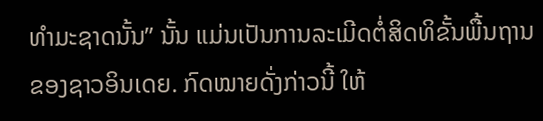ທໍາມະຊາດນັ້ນ” ນັ້ນ ແມ່ນເປັນການລະເມີດຕໍ່ສິດທິຂັ້ນພື້ນຖານຂອງຊາວອິນເດຍ. ກົດໝາຍດັ່ງກ່າວນີ້ ໃຫ້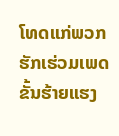ໂທດແກ່ພວກຮັກເຮ່ວມເພດຂັ້ນຮ້າຍແຮງ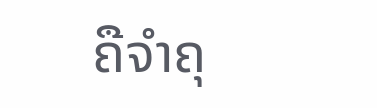ຄືຈໍາຄຸ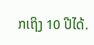ກເຖິງ 10 ປີໄດ້.